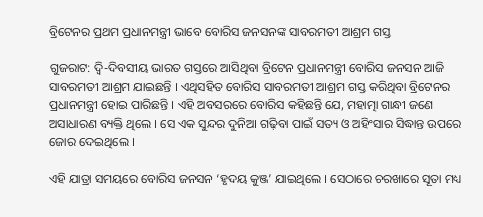ବ୍ରିଟେନର ପ୍ରଥମ ପ୍ରଧାନମନ୍ତ୍ରୀ ଭାବେ ବୋରିସ ଜନସନଙ୍କ ସାବରମତୀ ଆଶ୍ରମ ଗସ୍ତ

ଗୁଜରାଟ: ଦ୍ୱି-ଦିବସୀୟ ଭାରତ ଗସ୍ତରେ ଆସିଥିବା ବ୍ରିଟେନ ପ୍ରଧାନମନ୍ତ୍ରୀ ବୋରିସ ଜନସନ ଆଜି ସାବରମତୀ ଆଶ୍ରମ ଯାଇଛନ୍ତି । ଏଥିସହିତ ବୋରିସ ସାବରମତୀ ଆଶ୍ରମ ଗସ୍ତ କରିଥିବା ବ୍ରିଟେନର ପ୍ରଧାନମନ୍ତ୍ରୀ ହୋଇ ପାରିଛନ୍ତି । ଏହି ଅବସରରେ ବୋରିସ କହିଛନ୍ତି ଯେ, ମହାତ୍ମା ଗାନ୍ଧୀ ଜଣେ ଅସାଧାରଣ ବ୍ୟକ୍ତି ଥିଲେ । ସେ ଏକ ସୁନ୍ଦର ଦୁନିଆ ଗଢ଼ିବା ପାଇଁ ସତ୍ୟ ଓ ଅହିଂସାର ସିଦ୍ଧାନ୍ତ ଉପରେ ଜୋର ଦେଇଥିଲେ ।

ଏହି ଯାତ୍ରା ସମୟରେ ବୋରିସ ଜନସନ ‘ହୃଦୟ କୁଞ୍ଜ’ ଯାଇଥିଲେ । ସେଠାରେ ଚରଖାରେ ସୂତା ମଧ୍ୟ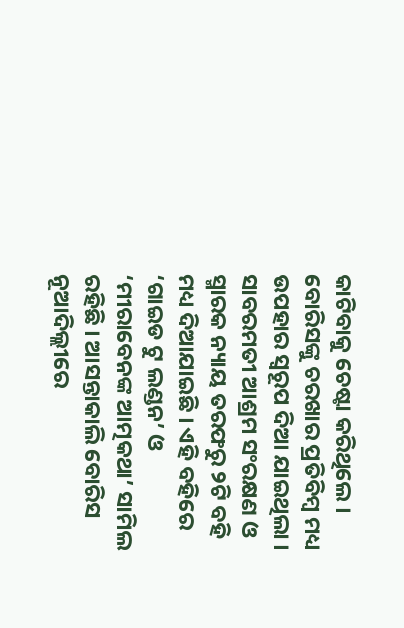କାଟିବାକୁ ଚେଷ୍ଟା କରିଥିଲେ । ବୋରିସଙ୍କୁ ଚରଖାର ପ୍ରତିବିମ୍ବ ମଧ୍ୟ ଉପହାର ସ୍ୱରୂପ ଦିଆ ଯାଇଥିଲା । ସାବରମତୀ ଆଶ୍ରମ ସଂରକ୍ଷଣ ଓ ସ୍ମାରକ ନ୍ୟାୟ ତରଫରୁ ୨ଟି ବହି ମଧ୍ୟ ଦିଆଯାଇଛି । ଏହି ବହିରେ ‘ଗାଇଡ ଟୁ ଲଣ୍ଡନ’ ଓ ‘ମୀରାବେନଙ୍କ ଆତ୍ମକଥା’ ସାମିଲ ରହିଛି । ଆସନ୍ତାକାଲି ବୋରିସ ନୂଆଦିଲ୍ଲୀରେ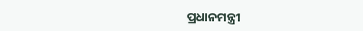ପ୍ରଧାନମନ୍ତ୍ରୀ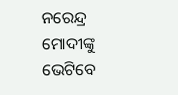ନରେନ୍ଦ୍ର ମୋଦୀଙ୍କୁ ଭେଟିବେ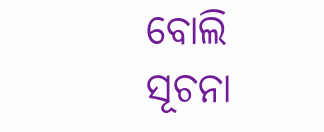ବୋଲି ସୂଚନା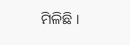ମିଳିଛି ।